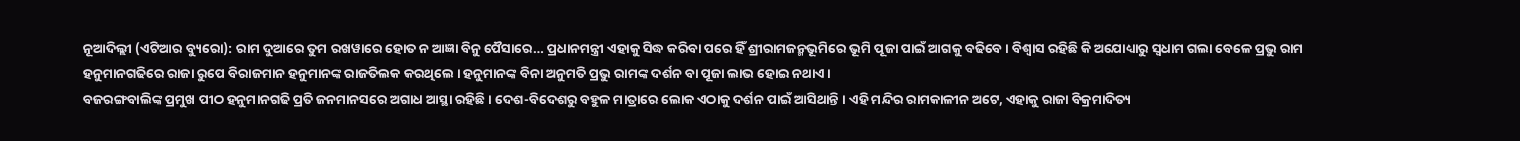ନୂଆଦିଲ୍ଲୀ (ଏଟିଆର ବ୍ୟୁରୋ): ରାମ ଦୁଆରେ ତୁମ ରଖୱାରେ ହୋତ ନ ଆଜ୍ଞା ବିନୁ ପୈସାରେ… ପ୍ରଧାନମନ୍ତ୍ରୀ ଏହାକୁ ସିଦ୍ଧ କରିବା ପରେ ହିଁ ଶ୍ରୀରାମଜନ୍ମଭୂମିରେ ଭୂମି ପୂଜା ପାଇଁ ଆଗକୁ ବଢିବେ । ବିଶ୍ୱାସ ରହିଛି କି ଅଯୋଧ୍ୟାରୁ ସ୍ୱଧାମ ଗଲା ବେଳେ ପ୍ରଭୁ ରାମ ହନୁମାନଗଢିରେ ରାଜା ରୁପେ ବିରାଜମାନ ହନୁମାନଙ୍କ ରାଜତିଲକ କରଥିଲେ । ହନୁମାନଙ୍କ ବିନା ଅନୁମତି ପ୍ରଭୁ ରାମଙ୍କ ଦର୍ଶନ ବା ପୂଜା ଲାଭ ହୋଇ ନଥାଏ ।
ବଜରଙ୍ଗବାଲିଙ୍କ ପ୍ରମୁଖ ପୀଠ ହନୁମାନଗଢି ପ୍ରତି ଜନମାନସରେ ଅଗାଧ ଆସ୍ଥା ରହିଛି । ଦେଶ-ବିଦେଶରୁ ବହୁଳ ମାତ୍ରାରେ ଲୋକ ଏଠାକୁ ଦର୍ଶନ ପାଇଁ ଆସିଥାନ୍ତି । ଏହି ମନ୍ଦିର ରାମକାଳୀନ ଅଟେ, ଏହାକୁ ରାଜା ବିକ୍ରମାଦିତ୍ୟ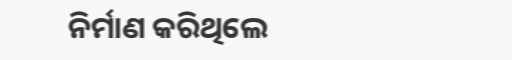ନିର୍ମାଣ କରିଥିଲେ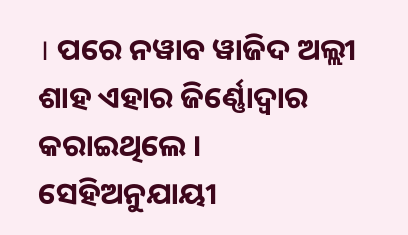। ପରେ ନୱାବ ୱାଜିଦ ଅଲ୍ଲୀ ଶାହ ଏହାର ଜିର୍ଣ୍ଣୋଦ୍ୱାର କରାଇଥିଲେ । ସେହିଅନୁଯାୟୀ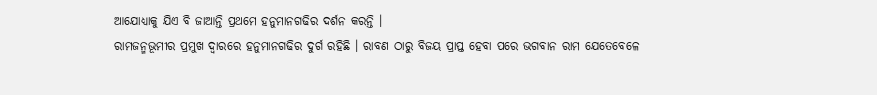ଆଯୋଧ୍ୟାକୁ ଯିଏ ବି ଜାଆନ୍ତି ପ୍ରଥମେ ହନୁମାନଗଢିର ଦର୍ଶନ କରନ୍ତି ।
ରାମଜନ୍ମଭୂମୀର ପ୍ରମୁଖ ଦ୍ୱାରରେ ହନୁମାନଗଢିର ଦୁର୍ଗ ରହିଛି । ରାବଣ ଠାରୁ ବିଜୟ ପ୍ରାପ୍ତ ହେବା ପରେ ଭଗବାନ ରାମ ଯେତେବେଳେ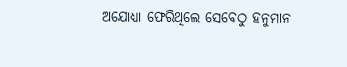ଅଯୋଧ୍ୟା ଫେରିଥିଲେ ସେବେଠୁ ହନୁମାନ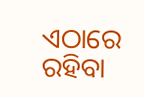ଏଠାରେ ରହିବା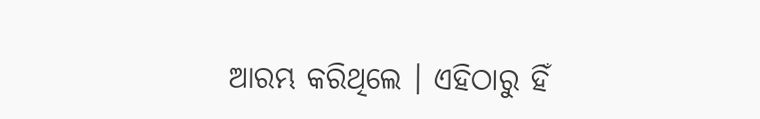ଆରମ୍ଭ କରିଥିଲେ । ଏହିଠାରୁ ହିଁ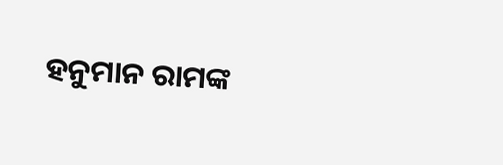ହନୁମାନ ରାମଙ୍କ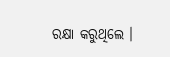ରକ୍ଷା କରୁଥିଲେ ।